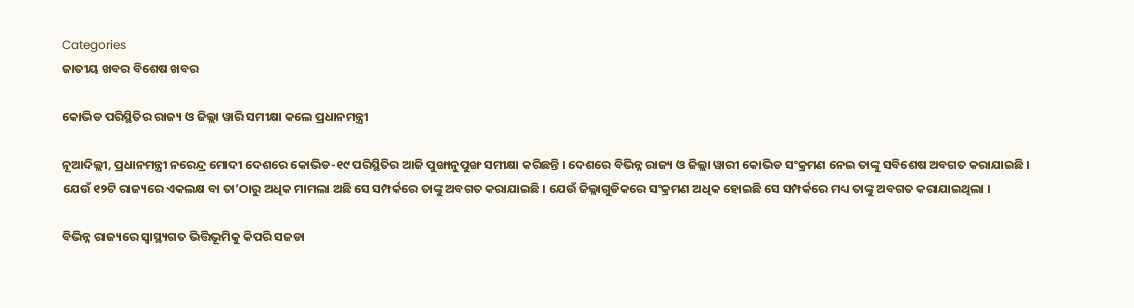Categories
ଜାତୀୟ ଖବର ବିଶେଷ ଖବର

କୋଭିଡ ପରିସ୍ଥିତିର ରାଜ୍ୟ ଓ ଜିଲ୍ଲା ୱାରି ସମୀକ୍ଷା କଲେ ପ୍ରଧାନମନ୍ତ୍ରୀ

ନୂଆଦିଲ୍ଲୀ, ପ୍ରଧାନମନ୍ତ୍ରୀ ନରେନ୍ଦ୍ର ମୋଦୀ ଦେଶରେ କୋଭିଡ-୧୯ ପରିସ୍ଥିତିର ଆଜି ପୁଙ୍ଖାନୁପୁଙ୍ଖ ସମୀକ୍ଷା କରିଛନ୍ତି । ଦେଶରେ ବିଭିନ୍ନ ରାଜ୍ୟ ଓ ଜିଲ୍ଲା ୱାରୀ କୋଭିଡ ସଂକ୍ରମଣ ନେଇ ତାଙ୍କୁ ସବିଶେଷ ଅବଗତ କରାଯାଇଛି । ଯେଉଁ ୧୨ଟି ରାଜ୍ୟରେ ଏକଲକ୍ଷ ବା ତା’ଠାରୁ ଅଧିକ ମାମଲା ଅଛି ସେ ସମ୍ପର୍କରେ ତାଙ୍କୁ ଅବଗତ କରାଯାଇଛି । ଯେଉଁ ଜିଲ୍ଳାଗୁଡିକରେ ସଂକ୍ରମଣ ଅଧିକ ହୋଇଛି ସେ ସମ୍ପର୍କରେ ମଧ୍ୟ ତାଙ୍କୁ ଅବଗତ କରାଯାଇଥିଲା ।

ବିଭିନ୍ନ ରାଜ୍ୟରେ ସ୍ୱାସ୍ଥ୍ୟଗତ ଭିତ୍ତିଭୂମିକୁ କିପରି ସଜଡା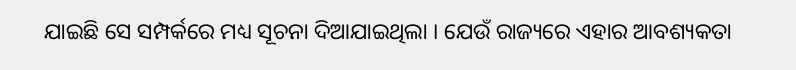ଯାଇଛି ସେ ସମ୍ପର୍କରେ ମଧ୍ୟ ସୂଚନା ଦିଆଯାଇଥିଲା । ଯେଉଁ ରାଜ୍ୟରେ ଏହାର ଆବଶ୍ୟକତା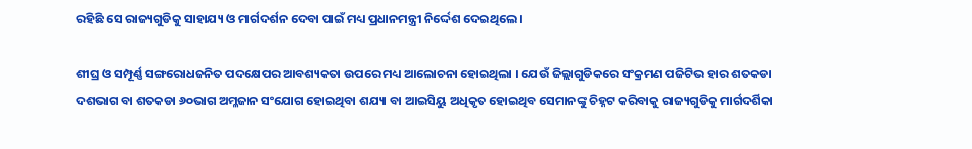ରହିଛି ସେ ରାଜ୍ୟଗୁଡିକୁ ସାହାଯ୍ୟ ଓ ମାର୍ଗଦର୍ଶନ ଦେବା ପାଇଁ ମଧ୍ୟ ପ୍ରଧାନମନ୍ତ୍ରୀ ନିର୍ଦ୍ଦେଶ ଦେଇଥିଲେ ।

ଶୀଘ୍ର ଓ ସମ୍ପୂର୍ଣ୍ଣ ସଙ୍ଗରୋଧଜନିତ ପଦକ୍ଷେପର ଆବଶ୍ୟକତା ଉପରେ ମଧ୍ୟ ଆଲୋଚନା ହୋଇଥିଲା । ଯେଉଁ ଜିଲ୍ଲାଗୁଡିକରେ ସଂକ୍ରମଣ ପଜିଟିଭ ହାର ଶତକଡା ଦଶଭାଗ ବା ଶତକଡା ୬୦ଭାଗ ଅମ୍ଳଜାନ ସଂଯୋଗ ହୋଇଥିବା ଶଯ୍ୟା ବା ଆଇସିୟୁ ଅଧିକୃତ ହୋଇଥିବ ସେମାନଙ୍କୁ ଚିହ୍ନଟ କରିବାକୁ ରାଜ୍ୟଗୁଡିକୁ ମାର୍ଗଦର୍ଶିକା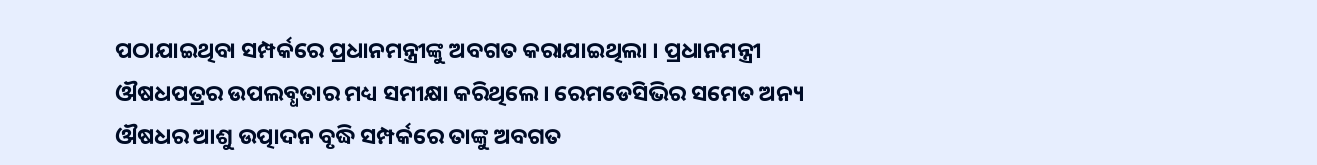ପଠାଯାଇଥିବା ସମ୍ପର୍କରେ ପ୍ରଧାନମନ୍ତ୍ରୀଙ୍କୁ ଅବଗତ କରାଯାଇଥିଲା । ପ୍ରଧାନମନ୍ତ୍ରୀ ଔଷଧପତ୍ରର ଉପଲବ୍ଧତାର ମଧ୍ୟ ସମୀକ୍ଷା କରିଥିଲେ । ରେମଡେସିଭିର ସମେତ ଅନ୍ୟ ଔଷଧର ଆଶୁ ଉତ୍ପାଦନ ବୃଦ୍ଧି ସମ୍ପର୍କରେ ତାଙ୍କୁ ଅବଗତ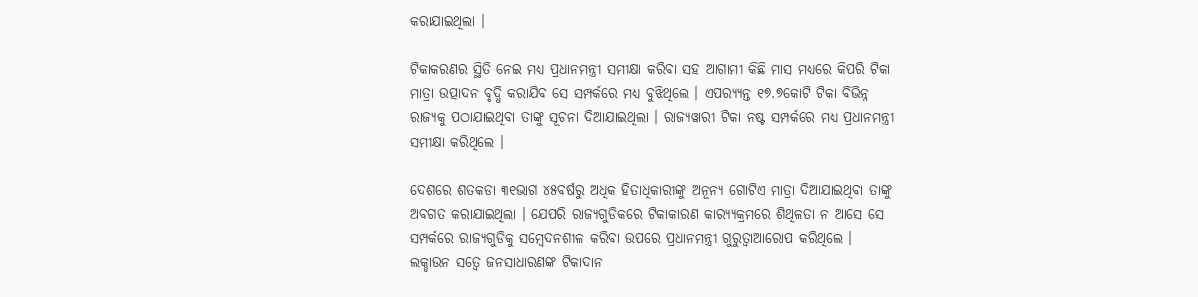କରାଯାଇଥିଲା ।

ଟିକାକରଣର ସ୍ଥିତି ନେଇ ମଧ୍ୟ ପ୍ରଧାନମନ୍ତ୍ରୀ ସମୀକ୍ଷା କରିବା ସହ ଆଗାମୀ କିଛି ମାସ ମଧ୍ୟରେ କିପରି ଟିକା ମାତ୍ରା ଉତ୍ପାଦନ ବୃଦ୍ଧି କରାଯିବ ସେ ସମ୍ପର୍କରେ ମଧ୍ୟ ବୁଝିଥିଲେ । ଏପର‌୍ୟ୍ୟନ୍ତ ୧୭.୭କୋଟି ଟିକା ବିଭିନ୍ନ ରାଜ୍ୟକୁ ପଠାଯାଇଥିବା ତାଙ୍କୁ ସୂଚନା ଦିଆଯାଇଥିଲା । ରାଜ୍ୟୱାରୀ ଟିକା ନଷ୍ଟ ସମ୍ପର୍କରେ ମଧ୍ୟ ପ୍ରଧାନମନ୍ତ୍ରୀ ସମୀକ୍ଷା କରିଥିଲେ ।

ଦେଶରେ ଶତକଡା ୩୧ଭାଗ ୪୫ବର୍ଷରୁ ଅଧିକ ହିତାଧିକାରୀଙ୍କୁ ଅନୂନ୍ୟ ଗୋଟିଏ ମାତ୍ରା ଦିଆଯାଇଥିବା ତାଙ୍କୁ ଅବଗତ କରାଯାଇଥିଲା । ଯେପରି ରାଜ୍ୟଗୁଡିକରେ ଟିକାକାରଣ କାର‌୍ୟ୍ୟକ୍ରମରେ ଶିଥିଳତା ନ ଆସେ ସେ ସମ୍ପର୍କରେ ରାଜ୍ୟଗୁଡିକୁ ସମ୍ବେଦନଶୀଳ କରିବା ଉପରେ ପ୍ରଧାନମନ୍ତ୍ରୀ ଗୁରୁତ୍ୱାଆରୋପ କରିଥିଲେ । ଲକ୍ଡାଉନ ସତ୍ୱେ ଜନସାଧାରଣଙ୍କ ଟିକାଦାନ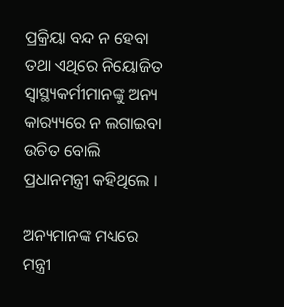ପ୍ରକ୍ରିୟା ବନ୍ଦ ନ ହେବା ତଥା ଏଥିରେ ନିୟୋଜିତ ସ୍ୱାସ୍ଥ୍ୟକର୍ମୀମାନଙ୍କୁ ଅନ୍ୟ କାର‌୍ୟ୍ୟରେ ନ ଲଗାଇବା ଉଚିତ ବୋଲି ପ୍ରଧାନମନ୍ତ୍ରୀ କହିଥିଲେ ।

ଅନ୍ୟମାନଙ୍କ ମଧ୍ୟରେ ମନ୍ତ୍ରୀ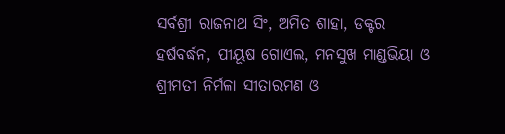ସର୍ବଶ୍ରୀ ରାଜନାଥ ସିଂ, ଅମିତ ଶାହା, ଡକ୍ଟର ହର୍ଷବର୍ଦ୍ଧନ, ପୀୟୂଷ ଗୋଏଲ, ମନସୁଖ ମାଣ୍ଡଭିୟା ଓ ଶ୍ରୀମତୀ ନିର୍ମଳା ସୀତାରମଣ ଓ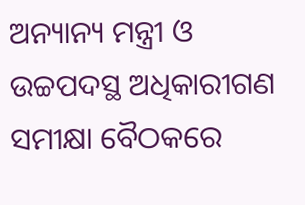ଅନ୍ୟାନ୍ୟ ମନ୍ତ୍ରୀ ଓ ଉଚ୍ଚପଦସ୍ଥ ଅଧିକାରୀଗଣ ସମୀକ୍ଷା ବୈଠକରେ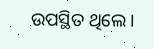ଉପସ୍ଥିତ ଥିଲେ ।